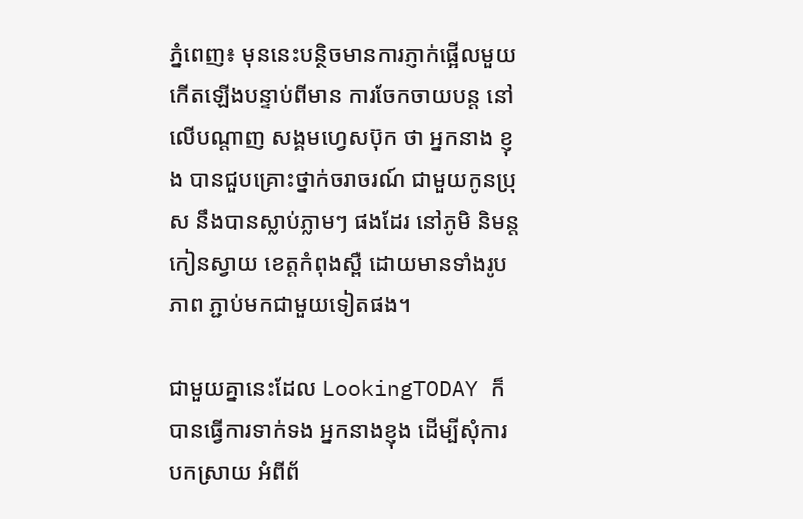ភ្នំពេញ៖ មុននេះបន្ថិចមានការភ្ញាក់ផ្អើលមួយ កើតឡើងបន្ទាប់ពីមាន ការចែកចាយបន្ត នៅលើបណ្តាញ សង្គមហ្វេសប៊ុក ថា អ្នកនាង ខ្ញុង បានជួបគ្រោះថ្នាក់ចរាចរណ៍ ជាមួយកូនប្រុស នឹងបានស្លាប់ភ្លាមៗ ផងដែរ នៅភូមិ និមន្ត កៀនស្វាយ ខេត្តកំពុងស្ពឺ ដោយមានទាំងរូបភាព ភ្ជាប់មកជាមួយទៀតផង។

ជាមួយគ្នានេះដែល LookingTODAY ក៏បានធ្វើការទាក់ទង អ្នកនាងខ្ញុង ដើម្បីសុំការបកស្រាយ អំពីព័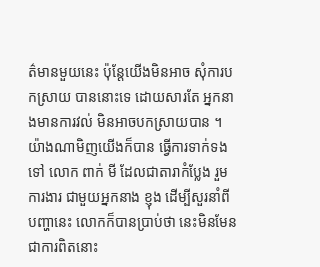ត៌មានមួយនេះ ប៉ុន្តែយើងមិនអាច សុំការបកស្រាយ បាននោះទេ ដោយសារតែ អ្នកនាងមានការវល់ មិនអាចបកស្រាយបាន ។ យ៉ាងណាមិញយើងក៏បាន ធ្វើការទាក់ទងទៅ លោក ពាក់ មី ដែលជាតារាកំប្លែង រួមការងារ ជាមួយអ្នកនាង ខ្ញុង ដើម្បីសួរនាំពីបញ្ហានេះ លោកក៏បានប្រាប់ថា នេះមិនមែនជាការពិតនោះ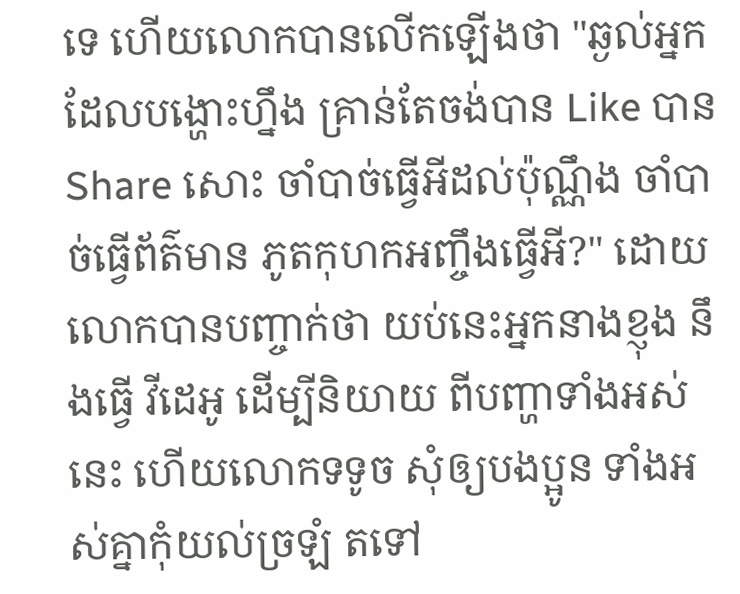ទេ ហើយលោកបានលើកឡើងថា "ឆ្ងល់អ្នកដែលបង្ហោះហ្នឹង គ្រាន់តែចង់បាន Like បាន Share សោះ ចាំបាច់ធ្វើអីដល់ប៉ុណ្ណឹង ចាំបាច់ធ្វើព័ត៌មាន ភូតកុហកអញ្ចឹងធ្វើអី?" ដោយលោកបានបញ្ចាក់ថា យប់នេះអ្នកនាងខ្ញុង នឹងធ្វើ វីដេអូ ដើម្បីនិយាយ ពីបញ្ហាទាំងអស់នេះ ហើយលោកទទូច សុំឲ្យបងប្អូន ទាំងអស់គ្នាកុំយល់ច្រឡំ តទៅ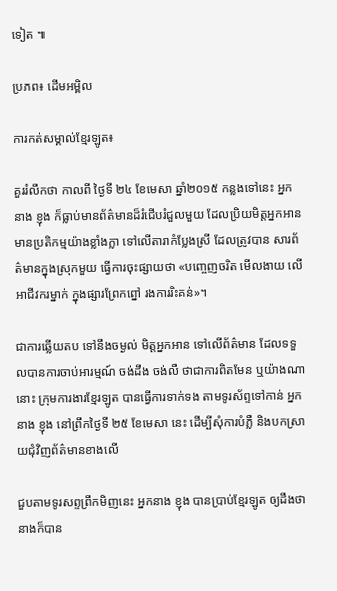ទៀត ៕

ប្រភព៖ ដើមអម្ពិល

ការកត់សម្គាល់ខ្មែរឡូត៖

គួររំលឹកថា កាលពី ថ្ងៃទី ២៤ ខែមេសា ឆ្នាំ២០១៥ កន្លងទៅនេះ អ្នកនាង ខ្ញុង ក៏ធ្លាប់មានព័ត៌មានដ៏រំជើបរំជួលមួយ ដែលប្រិយមិត្តអ្នកអាន មានប្រតិកម្មយ៉ាងខ្លាំងក្លា ទៅលើតារាកំប្លែងស្រី ដែលត្រូវបាន សារព័ត៌មានក្នុងស្រុកមួយ ធ្វើការចុះផ្សាយថា «បញ្ចេញចរិត មើលងាយ លើអាជីវករម្នាក់ ក្នុងផ្សារព្រែកព្នៅ រងការរិះគន់»។

ជាការឆ្លើយតប ទៅនឹងចម្ងល់ មិត្តអ្នកអាន ទៅលើព័ត៌មាន ដែលទទួលបានការចាប់អារម្មណ៍ ចង់ដឹង ចង់លឺ ថាជាការពិតមែន ឬយ៉ាងណានោះ ក្រុមការងារខ្មែរឡូត បានធ្វើការទាក់ទង តាមទូរស័ព្ទទៅកាន់ អ្នកនាង ខ្ញុង នៅព្រឹកថ្ងៃទី ២៥ ខែមេសា នេះ ដើម្បីសុំការបំភ្លឺ និងបកស្រាយជុំវិញព័ត៌មានខាងលើ

ជួបតាមទូរសព្ទព្រឹកមិញនេះ អ្នកនាង ខ្ញុង បានប្រាប់ខ្មែរឡូត ឲ្យដឹងថា នាងក៏បាន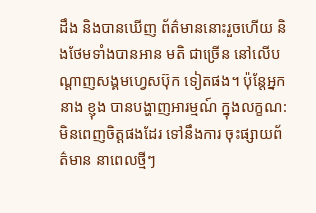ដឹង និងបានឃើញ ព័ត៌មាននោះរួចហើយ និងថែមទាំងបានអាន មតិ ជាច្រើន នៅលើបណ្តាញសង្គមហ្វេសប៊ុក ទៀតផង។ ប៉ុន្តែអ្នកនាង ខ្ញុង បានបង្ហាញអារម្មណ៍ ក្នុងលក្ខណ:មិនពេញចិត្តផងដែរ ទៅនឹងការ ចុះផ្សាយព័ត៌មាន នាពេលថ្មីៗ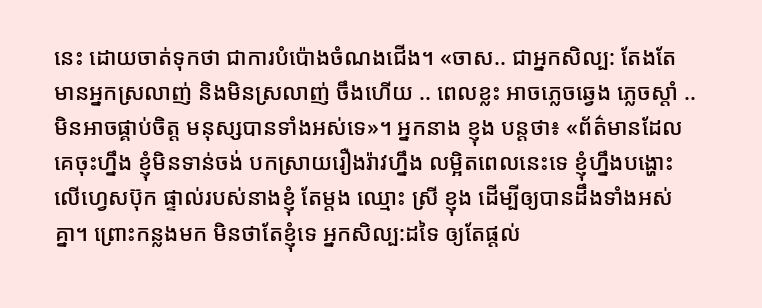នេះ ដោយចាត់ទុកថា ជាការបំប៉ោងចំណងជើង។ «ចាស.. ជាអ្នកសិល្ប: តែងតែ មានអ្នកស្រលាញ់ និងមិនស្រលាញ់ ចឹងហើយ .. ពេលខ្លះ អាចភ្លេចឆ្វេង ភ្លេចស្តាំ .. មិនអាចផ្គាប់ចិត្ត មនុស្សបានទាំងអស់ទេ»។ អ្នកនាង ខ្ញុង បន្តថា៖ «ព័ត៌មានដែលគេចុះហ្នឹង ខ្ញុំមិនទាន់ចង់ បកស្រាយរឿងរ៉ាវហ្នឹង លម្អិតពេលនេះទេ ខ្ញុំហ្នឹងបង្ហោះលើហ្វេសប៊ុក ផ្ទាល់របស់នាងខ្ញុំ តែម្តង ឈ្មោះ ស្រី ខ្ញុង ដើម្បីឲ្យបានដឹងទាំងអស់គ្នា។ ព្រោះកន្លងមក មិនថាតែខ្ញុំទេ អ្នកសិល្ប:ដទៃ ឲ្យតែផ្តល់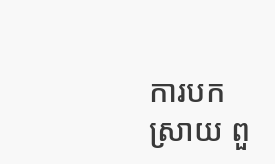ការបកស្រាយ ពួ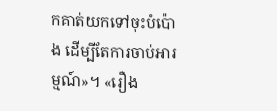កគាត់យកទៅចុះបំប៉ោង ដើម្បីតែការចាប់អារម្មណ៍»។ «រឿង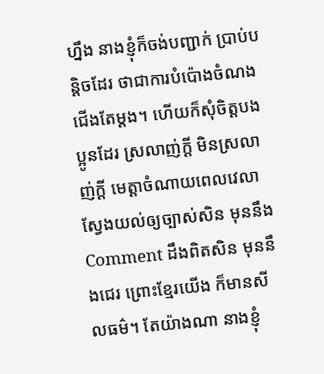ហ្នឹង នាងខ្ញុំក៏ចង់បញ្ជាក់ ប្រាប់បន្តិចដែរ ថាជាការបំប៉ោងចំណងជើងតែម្តង។ ហើយក៏សុំចិត្តបងប្អូនដែរ ស្រលាញ់ក្តី មិនស្រលាញ់ក្តី មេត្តាចំណាយពេលវេលា ស្វែងយល់ឲ្យច្បាស់សិន មុននឹង Comment ដឹងពិតសិន មុននឹងជេរ ព្រោះខ្មែរយើង ក៏មានសីលធម៌។ តែយ៉ាងណា នាងខ្ញុំ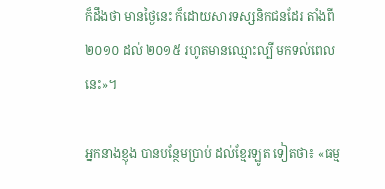ក៏ដឹងថា មានថ្ងៃនេះ ក៏ដោយសារទស្សនិកជនដែរ តាំងពី ២០១០ ដល់ ២០១៥ រហូតមានឈ្មោះល្បី មកទល់ពេលនេះ»។

អ្នកនាងខ្ញុង បានបន្ថែមប្រាប់ ដល់ខ្មែរឡូត ទៀតថា៖ «ធម្ម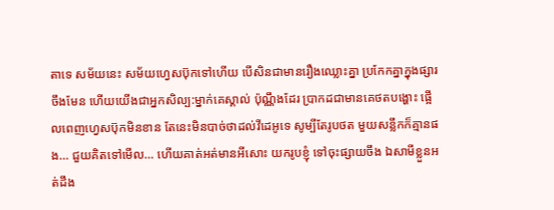តាទេ សម័យនេះ សម័យហ្វេសប៊ុកទៅហើយ បើសិនជាមានរឿងឈ្លោះគ្នា ប្រកែកគ្នាក្នុងផ្សារចឹងមែន ហើយយើងជាអ្នកសិល្ប:ម្នាក់គេស្គាល់ ប៉ុណ្ណឹងដែរ ប្រាកដជាមានគេថតបង្ហោះ ផ្អើលពេញហ្វេសប៊ុកមិនខាន តែនេះមិនបាច់ថាដល់វីដេអូទេ សូម្បីតែរូបថត មួយសន្លឹកក៏គ្មានផង… ជួយគិតទៅមើល… ហើយគាត់អត់មានអីសោះ យករូបខ្ញុំ ទៅចុះផ្សាយចឹង ឯសាមីខ្លួនអត់ដឹង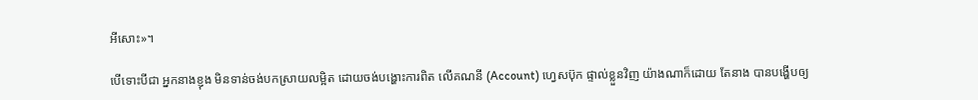អីសោះ»។

បើទោះបីជា អ្នកនាងខ្ញុង មិនទាន់ចង់បកស្រាយលម្អិត ដោយចង់បង្ហោះការពិត លើគណនី (Account) ហ្វេសប៊ុក ផ្ទាល់ខ្លួនវិញ យ៉ាងណាក៏ដោយ តែនាង បានបង្ហើបឲ្យ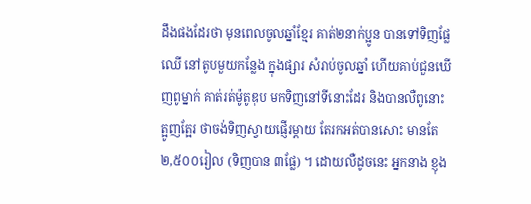ដឹងផងដែរថា មុនពេលចូលឆ្នាំខ្មែរ គាត់២នាក់ប្អូន បានទៅទិញផ្លែឈើ នៅតូបមួយកន្លែង ក្នុងផ្សារ សំរាប់ចូលឆ្នាំ ហើយគាប់ជួនឃើញពូម្នាក់ គាត់រត់ម៉ូតូឌុប មកទិញនៅទីនោះដែរ និងបានលឺពូនោះ ត្អូញត្អែរ ថាចង់ទិញស្វាយផ្ញើរម្តាយ តែរកអត់បានសោះ មានតែ ២,៥០០រៀល (ទិញបាន ៣ផ្លែ) ។ ដោយលឺដូចនេះ អ្នកនាង ខ្ញុង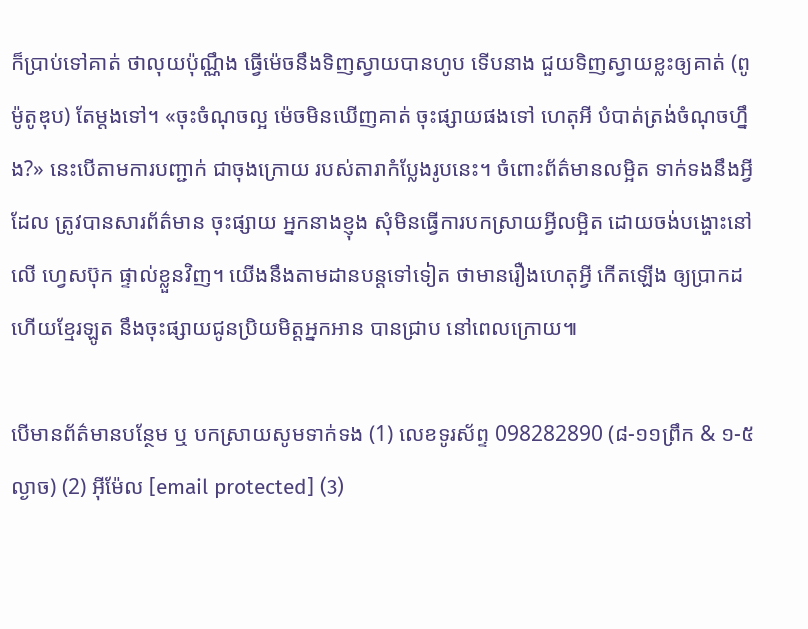ក៏ប្រាប់ទៅគាត់ ថាលុយប៉ុណ្ណឹង ធ្វើម៉េចនឹងទិញស្វាយបានហូប ទើបនាង ជួយទិញស្វាយខ្លះឲ្យគាត់ (ពូម៉ូតូឌុប) តែម្តងទៅ។ «ចុះចំណុចល្អ ម៉េចមិនឃើញគាត់ ចុះផ្សាយផងទៅ ហេតុអី បំបាត់ត្រង់ចំណុចហ្នឹង?» នេះបើតាមការបញ្ជាក់ ជាចុងក្រោយ របស់តារាកំប្លែងរូបនេះ។ ចំពោះព័ត៌មានលម្អិត ទាក់ទងនឹងអ្វីដែល ត្រូវបានសារព័ត៌មាន ចុះផ្សាយ អ្នកនាងខ្ញុង សុំមិនធ្វើការបកស្រាយអ្វីលម្អិត ដោយចង់បង្ហោះនៅលើ ហ្វេសប៊ុក ផ្ទាល់ខ្លួនវិញ។ យើងនឹងតាមដានបន្តទៅទៀត ថាមានរឿងហេតុអ្វី កើតឡើង ឲ្យប្រាកដ ហើយខ្មែរឡូត នឹងចុះផ្សាយជូនប្រិយមិត្តអ្នកអាន បានជ្រាប នៅពេលក្រោយ៕

បើមានព័ត៌មានបន្ថែម ឬ បកស្រាយសូមទាក់ទង (1) លេខទូរស័ព្ទ 098282890 (៨-១១ព្រឹក & ១-៥ល្ងាច) (2) អ៊ីម៉ែល [email protected] (3)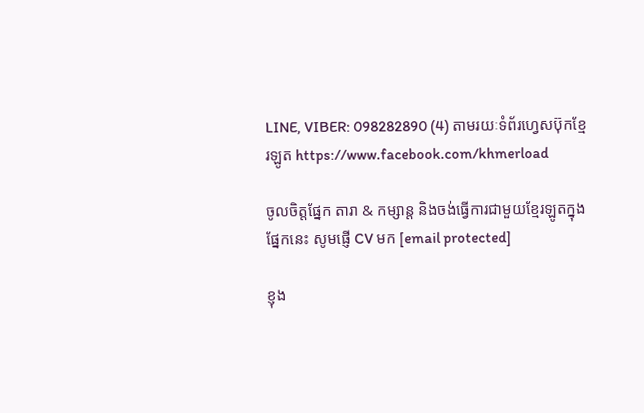LINE, VIBER: 098282890 (4) តាមរយៈទំព័រហ្វេសប៊ុកខ្មែរឡូត https://www.facebook.com/khmerload

ចូលចិត្តផ្នែក តារា & កម្សាន្ដ និងចង់ធ្វើការជាមួយខ្មែរឡូតក្នុងផ្នែកនេះ សូមផ្ញើ CV មក [email protected]

ខ្ញុង